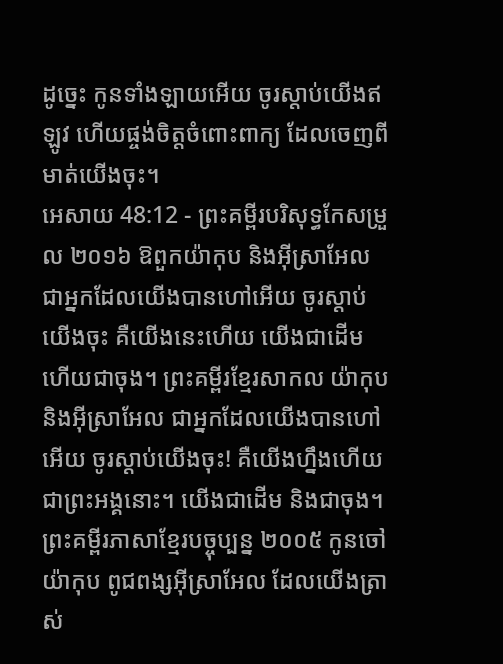ដូច្នេះ កូនទាំងឡាយអើយ ចូរស្តាប់យើងឥឡូវ ហើយផ្ចង់ចិត្តចំពោះពាក្យ ដែលចេញពីមាត់យើងចុះ។
អេសាយ 48:12 - ព្រះគម្ពីរបរិសុទ្ធកែសម្រួល ២០១៦ ឱពួកយ៉ាកុប និងអ៊ីស្រាអែល ជាអ្នកដែលយើងបានហៅអើយ ចូរស្តាប់យើងចុះ គឺយើងនេះហើយ យើងជាដើម ហើយជាចុង។ ព្រះគម្ពីរខ្មែរសាកល យ៉ាកុប និងអ៊ីស្រាអែល ជាអ្នកដែលយើងបានហៅអើយ ចូរស្ដាប់យើងចុះ! គឺយើងហ្នឹងហើយ ជាព្រះអង្គនោះ។ យើងជាដើម និងជាចុង។ ព្រះគម្ពីរភាសាខ្មែរបច្ចុប្បន្ន ២០០៥ កូនចៅយ៉ាកុប ពូជពង្សអ៊ីស្រាអែល ដែលយើងត្រាស់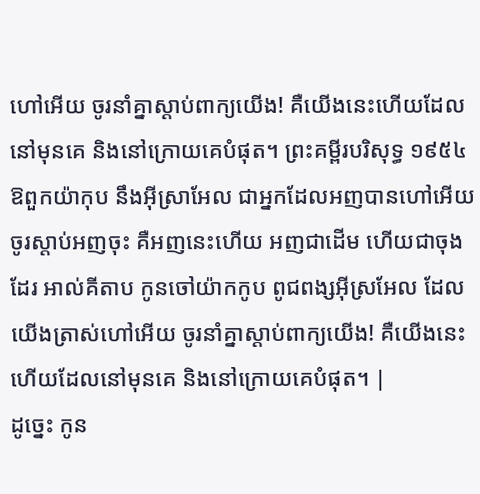ហៅអើយ ចូរនាំគ្នាស្ដាប់ពាក្យយើង! គឺយើងនេះហើយដែលនៅមុនគេ និងនៅក្រោយគេបំផុត។ ព្រះគម្ពីរបរិសុទ្ធ ១៩៥៤ ឱពួកយ៉ាកុប នឹងអ៊ីស្រាអែល ជាអ្នកដែលអញបានហៅអើយ ចូរស្តាប់អញចុះ គឺអញនេះហើយ អញជាដើម ហើយជាចុងដែរ អាល់គីតាប កូនចៅយ៉ាកកូប ពូជពង្សអ៊ីស្រអែល ដែលយើងត្រាស់ហៅអើយ ចូរនាំគ្នាស្ដាប់ពាក្យយើង! គឺយើងនេះហើយដែលនៅមុនគេ និងនៅក្រោយគេបំផុត។ |
ដូច្នេះ កូន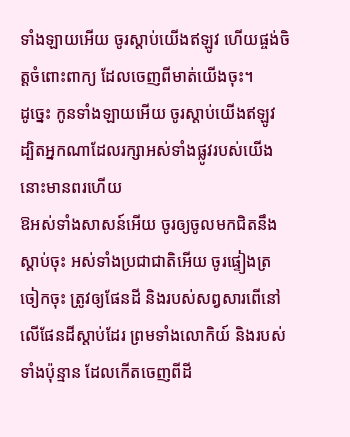ទាំងឡាយអើយ ចូរស្តាប់យើងឥឡូវ ហើយផ្ចង់ចិត្តចំពោះពាក្យ ដែលចេញពីមាត់យើងចុះ។
ដូច្នេះ កូនទាំងឡាយអើយ ចូរស្តាប់យើងឥឡូវ ដ្បិតអ្នកណាដែលរក្សាអស់ទាំងផ្លូវរបស់យើង នោះមានពរហើយ
ឱអស់ទាំងសាសន៍អើយ ចូរឲ្យចូលមកជិតនឹងស្តាប់ចុះ អស់ទាំងប្រជាជាតិអើយ ចូរផ្ទៀងត្រចៀកចុះ ត្រូវឲ្យផែនដី និងរបស់សព្វសារពើនៅលើផែនដីស្តាប់ដែរ ព្រមទាំងលោកិយ៍ និងរបស់ទាំងប៉ុន្មាន ដែលកើតចេញពីដី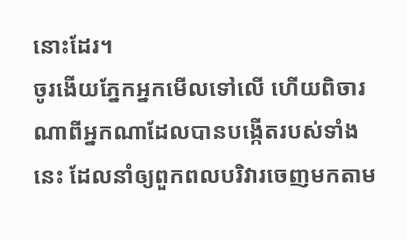នោះដែរ។
ចូរងើយភ្នែកអ្នកមើលទៅលើ ហើយពិចារណាពីអ្នកណាដែលបានបង្កើតរបស់ទាំងនេះ ដែលនាំឲ្យពួកពលបរិវារចេញមកតាម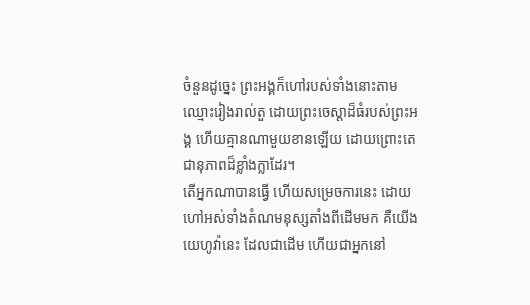ចំនួនដូច្នេះ ព្រះអង្គក៏ហៅរបស់ទាំងនោះតាមឈ្មោះរៀងរាល់តួ ដោយព្រះចេស្តាដ៏ធំរបស់ព្រះអង្គ ហើយគ្មានណាមួយខានឡើយ ដោយព្រោះតេជានុភាពដ៏ខ្លាំងក្លាដែរ។
តើអ្នកណាបានធ្វើ ហើយសម្រេចការនេះ ដោយហៅអស់ទាំងតំណមនុស្សតាំងពីដើមមក គឺយើង យេហូវ៉ានេះ ដែលជាដើម ហើយជាអ្នកនៅ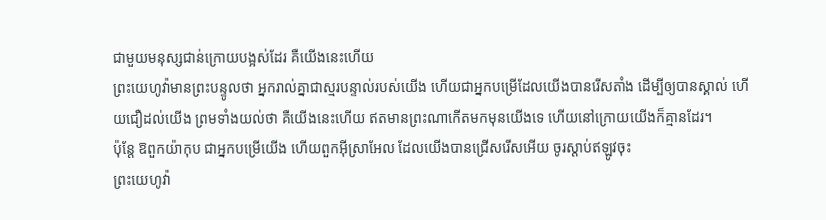ជាមួយមនុស្សជាន់ក្រោយបង្អស់ដែរ គឺយើងនេះហើយ
ព្រះយេហូវ៉ាមានព្រះបន្ទូលថា អ្នករាល់គ្នាជាស្មរបន្ទាល់របស់យើង ហើយជាអ្នកបម្រើដែលយើងបានរើសតាំង ដើម្បីឲ្យបានស្គាល់ ហើយជឿដល់យើង ព្រមទាំងយល់ថា គឺយើងនេះហើយ ឥតមានព្រះណាកើតមកមុនយើងទេ ហើយនៅក្រោយយើងក៏គ្មានដែរ។
ប៉ុន្តែ ឱពួកយ៉ាកុប ជាអ្នកបម្រើយើង ហើយពួកអ៊ីស្រាអែល ដែលយើងបានជ្រើសរើសអើយ ចូរស្តាប់ឥឡូវចុះ
ព្រះយេហូវ៉ា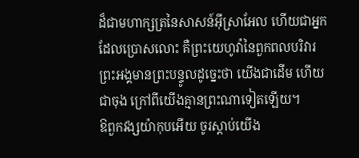ដ៏ជាមហាក្សត្រនៃសាសន៍អ៊ីស្រាអែល ហើយជាអ្នកដែលប្រោសលោះ គឺព្រះយេហូវ៉ានៃពួកពលបរិវារ ព្រះអង្គមានព្រះបន្ទូលដូច្នេះថា យើងជាដើម ហើយជាចុង ក្រៅពីយើងគ្មានព្រះណាទៀតឡើយ។
ឱពួកវង្សយ៉ាកុបអើយ ចូរស្តាប់យើង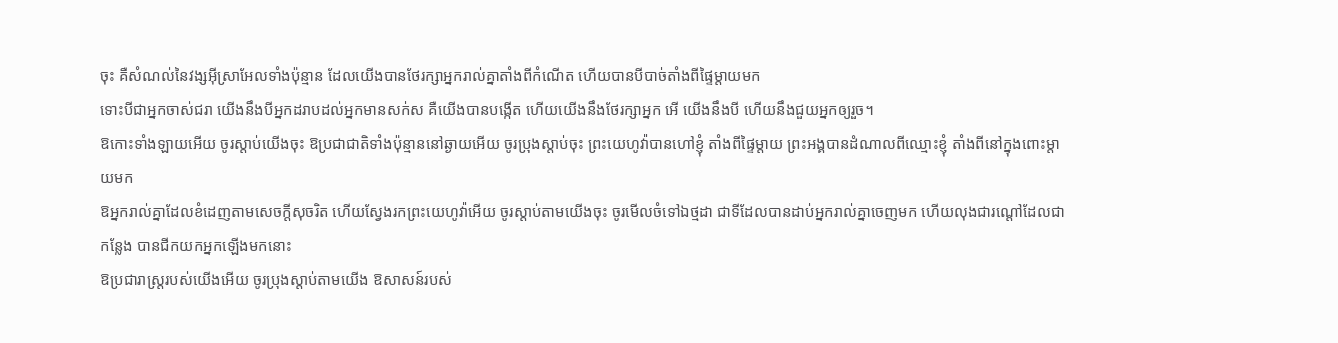ចុះ គឺសំណល់នៃវង្សអ៊ីស្រាអែលទាំងប៉ុន្មាន ដែលយើងបានថែរក្សាអ្នករាល់គ្នាតាំងពីកំណើត ហើយបានបីបាច់តាំងពីផ្ទៃម្តាយមក
ទោះបីជាអ្នកចាស់ជរា យើងនឹងបីអ្នកដរាបដល់អ្នកមានសក់ស គឺយើងបានបង្កើត ហើយយើងនឹងថែរក្សាអ្នក អើ យើងនឹងបី ហើយនឹងជួយអ្នកឲ្យរួច។
ឱកោះទាំងឡាយអើយ ចូរស្តាប់យើងចុះ ឱប្រជាជាតិទាំងប៉ុន្មាននៅឆ្ងាយអើយ ចូរប្រុងស្តាប់ចុះ ព្រះយេហូវ៉ាបានហៅខ្ញុំ តាំងពីផ្ទៃម្តាយ ព្រះអង្គបានដំណាលពីឈ្មោះខ្ញុំ តាំងពីនៅក្នុងពោះម្តាយមក
ឱអ្នករាល់គ្នាដែលខំដេញតាមសេចក្ដីសុចរិត ហើយស្វែងរកព្រះយេហូវ៉ាអើយ ចូរស្តាប់តាមយើងចុះ ចូរមើលចំទៅឯថ្មដា ជាទីដែលបានដាប់អ្នករាល់គ្នាចេញមក ហើយលុងជារណ្តៅដែលជាកន្លែង បានជីកយកអ្នកឡើងមកនោះ
ឱប្រជារាស្ត្ររបស់យើងអើយ ចូរប្រុងស្តាប់តាមយើង ឱសាសន៍របស់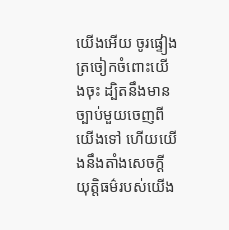យើងអើយ ចូរផ្ទៀងត្រចៀកចំពោះយើងចុះ ដ្បិតនឹងមានច្បាប់មួយចេញពីយើងទៅ ហើយយើងនឹងតាំងសេចក្ដីយុត្តិធម៌របស់យើង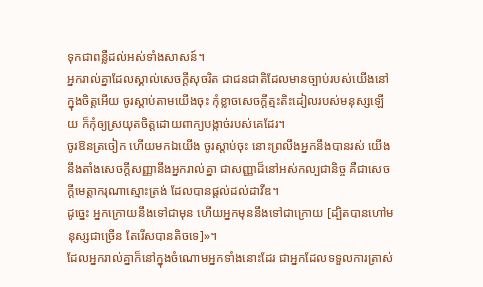ទុកជាពន្លឺដល់អស់ទាំងសាសន៍។
អ្នករាល់គ្នាដែលស្គាល់សេចក្ដីសុចរិត ជាជនជាតិដែលមានច្បាប់របស់យើងនៅក្នុងចិត្តអើយ ចូរស្ដាប់តាមយើងចុះ កុំខ្លាចសេចក្ដីត្មះតិះដៀលរបស់មនុស្សឡើយ ក៏កុំឲ្យស្រយុតចិត្តដោយពាក្យបង្កាច់របស់គេដែរ។
ចូរឱនត្រចៀក ហើយមកឯយើង ចូរស្តាប់ចុះ នោះព្រលឹងអ្នកនឹងបានរស់ យើងនឹងតាំងសេចក្ដីសញ្ញានឹងអ្នករាល់គ្នា ជាសញ្ញាដ៏នៅអស់កល្បជានិច្ច គឺជាសេចក្ដីមេត្តាករុណាស្មោះត្រង់ ដែលបានផ្តល់ដល់ដាវីឌ។
ដូច្នេះ អ្នកក្រោយនឹងទៅជាមុន ហើយអ្នកមុននឹងទៅជាក្រោយ [ដ្បិតបានហៅមនុស្សជាច្រើន តែរើសបានតិចទេ]»។
ដែលអ្នករាល់គ្នាក៏នៅក្នុងចំណោមអ្នកទាំងនោះដែរ ជាអ្នកដែលទទួលការត្រាស់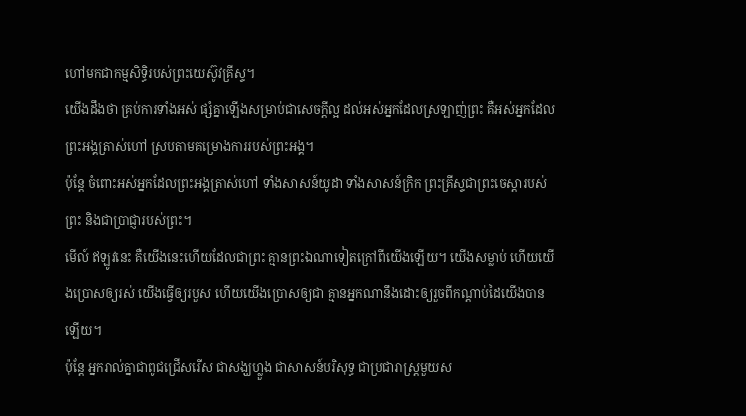ហៅមកជាកម្មសិទ្ធិរបស់ព្រះយេស៊ូវគ្រីស្ទ។
យើងដឹងថា គ្រប់ការទាំងអស់ ផ្សំគ្នាឡើងសម្រាប់ជាសេចក្តីល្អ ដល់អស់អ្នកដែលស្រឡាញ់ព្រះ គឺអស់អ្នកដែលព្រះអង្គត្រាស់ហៅ ស្របតាមគម្រោងការរបស់ព្រះអង្គ។
ប៉ុន្តែ ចំពោះអស់អ្នកដែលព្រះអង្គត្រាស់ហៅ ទាំងសាសន៍យូដា ទាំងសាសន៍ក្រិក ព្រះគ្រីស្ទជាព្រះចេស្តារបស់ព្រះ និងជាប្រាជ្ញារបស់ព្រះ។
មើល៍ ឥឡូវនេះ គឺយើងនេះហើយដែលជាព្រះ គ្មានព្រះឯណាទៀតក្រៅពីយើងឡើយ។ យើងសម្លាប់ ហើយយើងប្រោសឲ្យរស់ យើងធ្វើឲ្យរបួស ហើយយើងប្រោសឲ្យជា គ្មានអ្នកណានឹងដោះឲ្យរួចពីកណ្ដាប់ដៃយើងបានឡើយ។
ប៉ុន្តែ អ្នករាល់គ្នាជាពូជជ្រើសរើស ជាសង្ឃហ្លួង ជាសាសន៍បរិសុទ្ធ ជាប្រជារាស្ត្រមួយស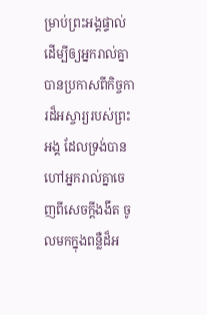ម្រាប់ព្រះអង្គផ្ទាល់ ដើម្បីឲ្យអ្នករាល់គ្នាបានប្រកាសពីកិច្ចការដ៏អស្ចារ្យរបស់ព្រះអង្គ ដែលទ្រង់បានហៅអ្នករាល់គ្នាចេញពីសេចក្តីងងឹត ចូលមកក្នុងពន្លឺដ៏អ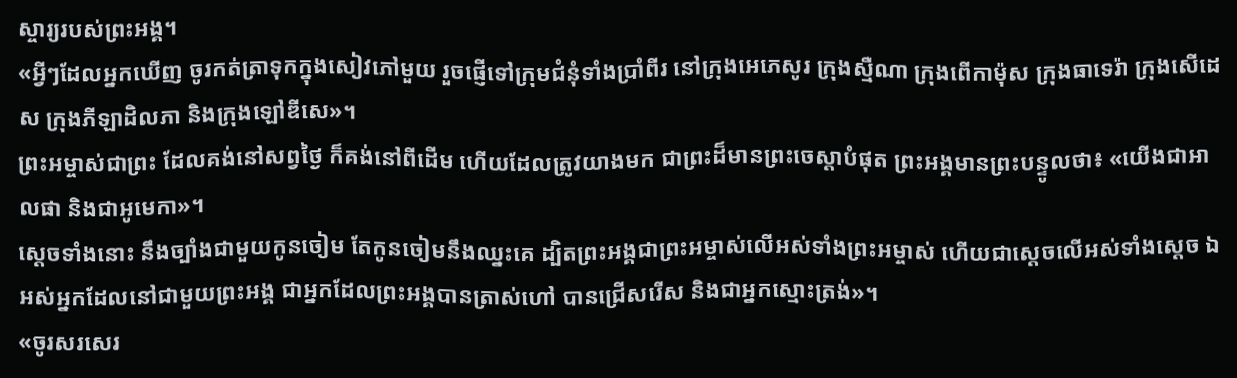ស្ចារ្យរបស់ព្រះអង្គ។
«អ្វីៗដែលអ្នកឃើញ ចូរកត់ត្រាទុកក្នុងសៀវភៅមួយ រួចផ្ញើទៅក្រុមជំនុំទាំងប្រាំពីរ នៅក្រុងអេភេសូរ ក្រុងស្មឺណា ក្រុងពើកាម៉ុស ក្រុងធាទេរ៉ា ក្រុងសើដេស ក្រុងភីឡាដិលភា និងក្រុងឡៅឌីសេ»។
ព្រះអម្ចាស់ជាព្រះ ដែលគង់នៅសព្វថ្ងៃ ក៏គង់នៅពីដើម ហើយដែលត្រូវយាងមក ជាព្រះដ៏មានព្រះចេស្តាបំផុត ព្រះអង្គមានព្រះបន្ទូលថា៖ «យើងជាអាលផា និងជាអូមេកា»។
ស្ដេចទាំងនោះ នឹងច្បាំងជាមួយកូនចៀម តែកូនចៀមនឹងឈ្នះគេ ដ្បិតព្រះអង្គជាព្រះអម្ចាស់លើអស់ទាំងព្រះអម្ចាស់ ហើយជាស្តេចលើអស់ទាំងស្តេច ឯអស់អ្នកដែលនៅជាមួយព្រះអង្គ ជាអ្នកដែលព្រះអង្គបានត្រាស់ហៅ បានជ្រើសរើស និងជាអ្នកស្មោះត្រង់»។
«ចូរសរសេរ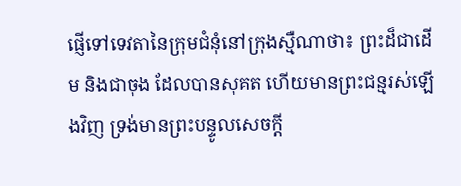ផ្ញើទៅទេវតានៃក្រុមជំនុំនៅក្រុងស្មឺណាថា៖ ព្រះដ៏ជាដើម និងជាចុង ដែលបានសុគត ហើយមានព្រះជន្មរស់ឡើងវិញ ទ្រង់មានព្រះបន្ទូលសេចក្ដី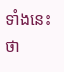ទាំងនេះថា